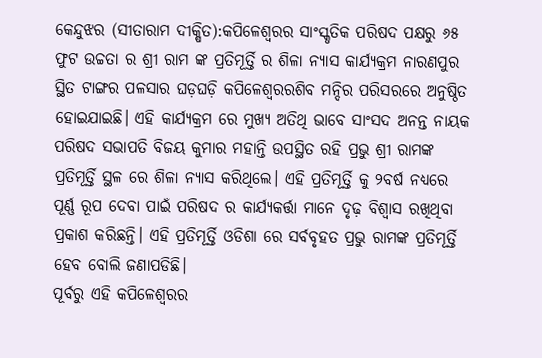କେନ୍ଦୁଝର (ସୀତାରାମ ଦୀକ୍ଷିତ):କପିଳେଶ୍ଵରର ସାଂସ୍କୃତିକ ପରିଷଦ ପକ୍ଷରୁ ୬୫ ଫୁଟ ଉଚ୍ଚତା ର ଶ୍ରୀ ରାମ ଙ୍କ ପ୍ରତିମୂର୍ତ୍ତି ର ଶିଳା ନ୍ୟାସ କାର୍ଯ୍ୟକ୍ରମ ନାରଣପୁର ସ୍ଥିତ ଟାଙ୍ଗର ପଳସାର ଘଡ଼ଘଡ଼ି କପିଳେଶ୍ଵରରଶିବ ମନ୍ଦିର ପରିସରରେ ଅନୁଷ୍ଠିତ ହୋଇଯାଇଛି। ଏହି କାର୍ଯ୍ୟକ୍ରମ ରେ ମୁଖ୍ୟ ଅତିଥି ଭାବେ ସାଂସଦ ଅନନ୍ତ ନାୟକ ପରିଷଦ ସଭାପତି ବିଜୟ କୁମାର ମହାନ୍ତି ଉପସ୍ଥିତ ରହି ପ୍ରଭୁ ଶ୍ରୀ ରାମଙ୍କ ପ୍ରତିମୂର୍ତ୍ତି ସ୍ଥଳ ରେ ଶିଳା ନ୍ୟାସ କରିଥିଲେ। ଏହି ପ୍ରତିମୂର୍ତ୍ତି କୁ ୨ବର୍ଷ ନଧ୍ୟରେ ପୂର୍ଣ୍ଣ ରୂପ ଦେବା ପାଇଁ ପରିଷଦ ର କାର୍ଯ୍ୟକର୍ତ୍ତା ମାନେ ଦୃଢ଼ ବିଶ୍ୱାସ ରଖିଥିବା ପ୍ରକାଶ କରିଛନ୍ତି। ଏହି ପ୍ରତିମୂର୍ତ୍ତି ଓଡିଶା ରେ ସର୍ବବୃହତ ପ୍ରଭୁ ରାମଙ୍କ ପ୍ରତିମୂର୍ତ୍ତି ହେବ ବୋଲି ଜଣାପଡିଛି।
ପୂର୍ବରୁ ଏହି କପିଳେଶ୍ଵରର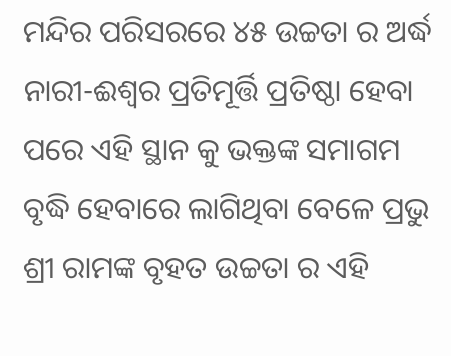ମନ୍ଦିର ପରିସରରେ ୪୫ ଉଚ୍ଚତା ର ଅର୍ଦ୍ଧ ନାରୀ-ଈଶ୍ୱର ପ୍ରତିମୂର୍ତ୍ତି ପ୍ରତିଷ୍ଠା ହେବା ପରେ ଏହି ସ୍ଥାନ କୁ ଭକ୍ତଙ୍କ ସମାଗମ ବୃଦ୍ଧି ହେବାରେ ଲାଗିଥିବା ବେଳେ ପ୍ରଭୁ ଶ୍ରୀ ରାମଙ୍କ ବୃହତ ଉଚ୍ଚତା ର ଏହି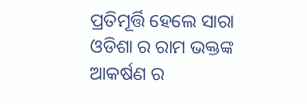ପ୍ରତିମୂର୍ତ୍ତି ହେଲେ ସାରା ଓଡିଶା ର ରାମ ଭକ୍ତଙ୍କ ଆକର୍ଷଣ ର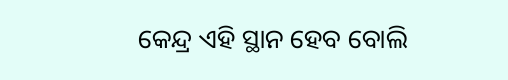କେନ୍ଦ୍ର ଏହି ସ୍ଥାନ ହେବ ବୋଲି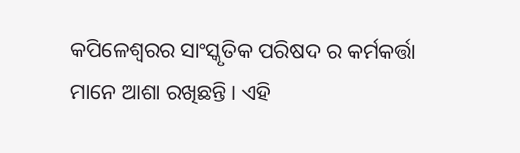କପିଳେଶ୍ଵରର ସାଂସ୍କୃତିକ ପରିଷଦ ର କର୍ମକର୍ତ୍ତା ମାନେ ଆଶା ରଖିଛନ୍ତି। ଏହି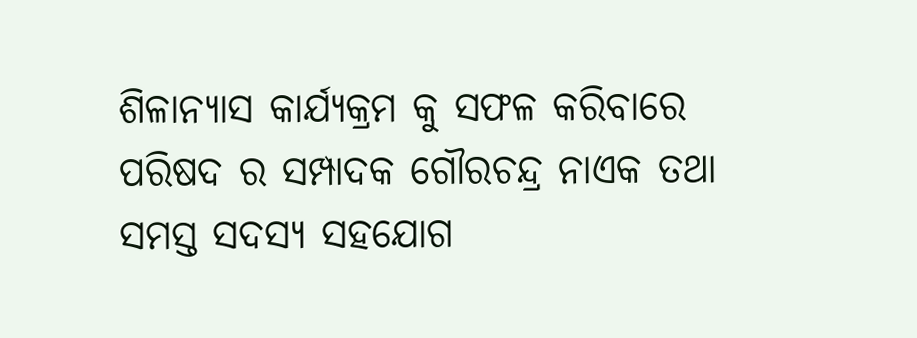ଶିଳାନ୍ୟାସ କାର୍ଯ୍ୟକ୍ରମ କୁ ସଫଳ କରିବାରେ ପରିଷଦ ର ସମ୍ପାଦକ ଗୌରଚନ୍ଦ୍ର ନାଏକ ତଥା ସମସ୍ତ ସଦସ୍ୟ ସହଯୋଗ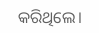କରିଥିଲେ।